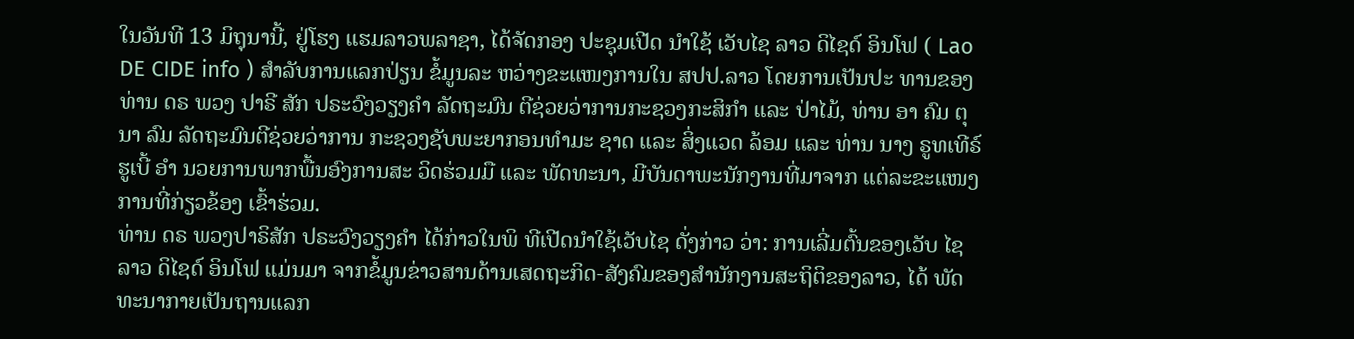ໃນວັນທີ 13 ມິຖຸນານີ້, ຢູ່ໂຮງ ແຮມລາວພລາຊາ, ໄດ້ຈັດກອງ ປະຊຸມເປີດ ນຳໃຊ້ ເວັບໄຊ ລາວ ດິໄຊດ໌ ອິນໂຟ ( Lao DE CIDE info ) ສຳລັບການແລກປ່ຽນ ຂໍ້ມູນລະ ຫວ່າງຂະແໜງການໃນ ສປປ.ລາວ ໂດຍການເປັນປະ ທານຂອງທ່ານ ດຣ ພວງ ປາຣີ ສັກ ປຣະວົງວຽງຄຳ ລັດຖະມົນ ຕີຊ່ວຍວ່າການກະຊວງກະສິກຳ ແລະ ປ່າໄມ້, ທ່ານ ອາ ຄົມ ຕຸນາ ລົມ ລັດຖະມົນຕີຊ່ວຍວ່າການ ກະຊວງຊັບພະຍາກອນທຳມະ ຊາດ ແລະ ສິ່ງແວດ ລ້ອມ ແລະ ທ່ານ ນາງ ຣູທເທີຣ໌ ຮູເບີ້ ອຳ ນວຍການພາກພື້ນອົງການສະ ວິດຮ່ວມມື ແລະ ພັດທະນາ, ມີບັນດາພະນັກງານທີ່ມາຈາກ ແຕ່ລະຂະແໜງການທີ່ກ່ຽວຂ້ອງ ເຂົ້າຮ່ວມ.
ທ່ານ ດຣ ພວງປາຣິສັກ ປຣະວົງວຽງຄຳ ໄດ້ກ່າວໃນພິ ທີເປີດນຳໃຊ້ເວັບໄຊ ດັ່ງກ່າວ ວ່າ: ການເລີ່ມຕົ້ນຂອງເວັບ ໄຊ ລາວ ດິໄຊດ໌ ອິນໂຟ ແມ່ນມາ ຈາກຂ້ໍມູນຂ່າວສານດ້ານເສດຖະກິດ-ສັງຄົມຂອງສຳນັກງານສະຖິຕິຂອງລາວ, ໄດ້ ພັດທະນາກາຍເປັນຖານແລກ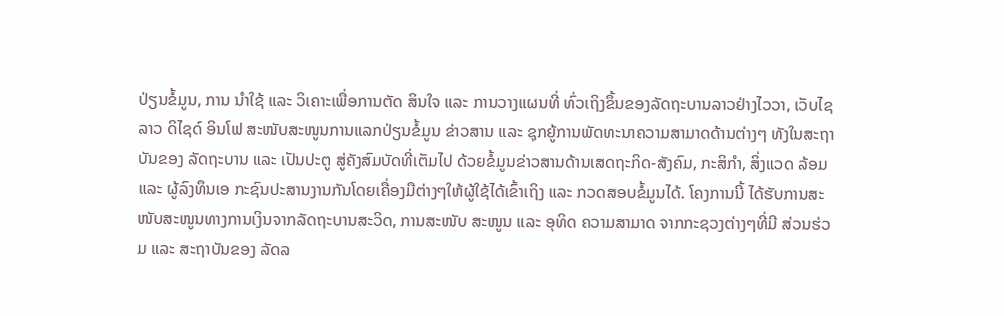ປ່ຽນຂໍ້ມູນ, ການ ນຳໃຊ້ ແລະ ວິເຄາະເພື່ອການຕັດ ສິນໃຈ ແລະ ການວາງແຜນທີ່ ທົ່ວເຖິງຂຶ້ນຂອງລັດຖະບານລາວຢ່າງໄວວາ, ເວັບໄຊ ລາວ ດິໄຊດ໌ ອິນໂຟ ສະໜັບສະໜູນການແລກປ່ຽນຂໍ້ມູນ ຂ່າວສານ ແລະ ຊຸກຍູ້ການພັດທະນາຄວາມສາມາດດ້ານຕ່າງໆ ທັງໃນສະຖາບັນຂອງ ລັດຖະບານ ແລະ ເປັນປະຕູ ສູ່ຄັງສົມບັດທີ່ເຕັມໄປ ດ້ວຍຂໍ້ມູນຂ່າວສານດ້ານເສດຖະກິດ-ສັງຄົມ, ກະສິກຳ, ສິ່ງແວດ ລ້ອມ ແລະ ຜູ້ລົງທຶນເອ ກະຊົນປະສານງານກັນໂດຍເຄື່ອງມືຕ່າງໆໃຫ້ຜູ້ໃຊ້ໄດ້ເຂົ້າເຖິງ ແລະ ກວດສອບຂໍ້ມູນໄດ້. ໂຄງການນີ້ ໄດ້ຮັບການສະໜັບສະໜູນທາງການເງິນຈາກລັດຖະບານສະວິດ, ການສະໜັບ ສະໜູນ ແລະ ອຸທິດ ຄວາມສາມາດ ຈາກກະຊວງຕ່າງໆທີ່ມີ ສ່ວນຮ່ວມ ແລະ ສະຖາບັນຂອງ ລັດລ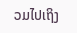ວມໄປເຖິງ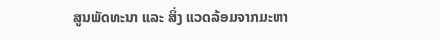ສູນພັດທະນາ ແລະ ສິ່ງ ແວດລ້ອມຈາກມະຫາ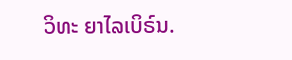ວິທະ ຍາໄລເບິຣ໌ນ.